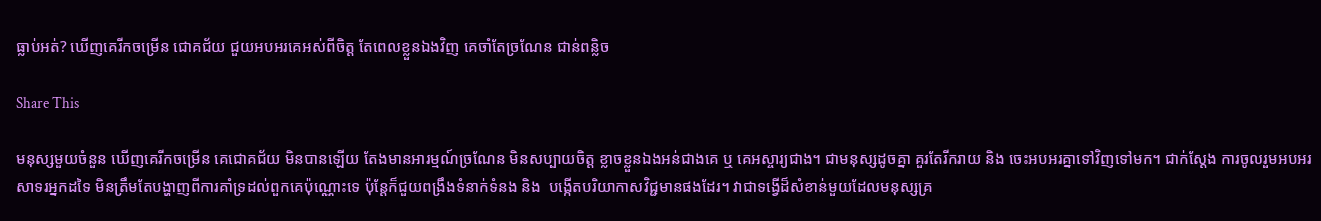ធ្លាប់អត់? ឃើញគេរីកចម្រើន ជោគជ័យ ជួយអបអរគេអស់ពីចិត្ត តែពេលខ្លួនឯងវិញ គេចាំតែច្រណែន ជាន់ពន្លិច

Share This

មនុស្សមួយចំនួន ឃើញគេរីកចម្រើន គេជោគជ័យ មិនបានឡើយ តែងមានអារម្មណ៍ច្រណែន មិនសប្បាយចិត្ត ខ្លាចខ្លួនឯងអន់ជាងគេ ឬ គេអស្ចារ្យជាង។ ជាមនុស្សដូចគ្នា គួរតែរីករាយ និង ចេះអបអរគ្នាទៅវិញទៅមក។ ជាក់ស្តែង ការចូលរួមអបអរសាទរអ្នកដទៃ មិនត្រឹមតែបង្ហាញពីការគាំទ្រដល់ពួកគេប៉ុណ្ណោះទេ ប៉ុន្តែក៏ជួយពង្រឹងទំនាក់ទំនង និង  បង្កើតបរិយាកាសវិជ្ជមានផងដែរ។ វាជាទង្វើដ៏សំខាន់មួយដែលមនុស្សគ្រ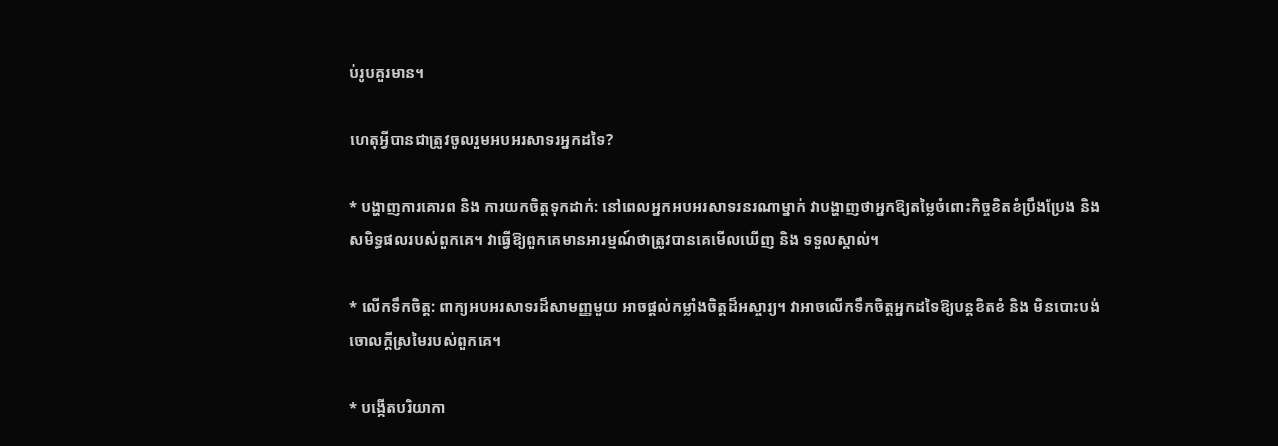ប់រូបគួរមាន។

ហេតុអ្វីបានជាត្រូវចូលរួមអបអរសាទរអ្នកដទៃ?

* បង្ហាញការគោរព និង ការយកចិត្តទុកដាក់: នៅពេលអ្នកអបអរសាទរនរណាម្នាក់ វាបង្ហាញថាអ្នកឱ្យតម្លៃចំពោះកិច្ចខិតខំប្រឹងប្រែង និង សមិទ្ធផលរបស់ពួកគេ។ វាធ្វើឱ្យពួកគេមានអារម្មណ៍ថាត្រូវបានគេមើលឃើញ និង ទទួលស្គាល់។

* លើកទឹកចិត្ត: ពាក្យអបអរសាទរដ៏សាមញ្ញមួយ អាចផ្តល់កម្លាំងចិត្តដ៏អស្ចារ្យ។ វាអាចលើកទឹកចិត្តអ្នកដទៃឱ្យបន្តខិតខំ និង មិនបោះបង់ចោលក្តីស្រមៃរបស់ពួកគេ។

* បង្កើតបរិយាកា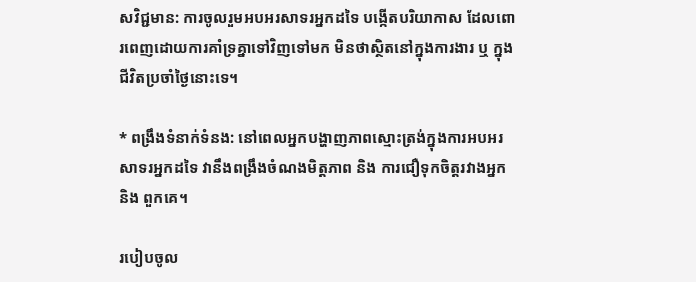សវិជ្ជមាន: ការចូលរួមអបអរសាទរអ្នកដទៃ បង្កើតបរិយាកាស ដែលពោរពេញដោយការគាំទ្រគ្នាទៅវិញទៅមក មិនថាស្ថិតនៅក្នុងការងារ ឬ ក្នុងជីវិតប្រចាំថ្ងៃនោះទេ។

* ពង្រឹងទំនាក់ទំនង: នៅពេលអ្នកបង្ហាញភាពស្មោះត្រង់ក្នុងការអបអរសាទរអ្នកដទៃ វានឹងពង្រឹងចំណងមិត្តភាព និង ការជឿទុកចិត្តរវាងអ្នក និង ពួកគេ។

របៀបចូល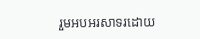រួមអបអរសាទរដោយ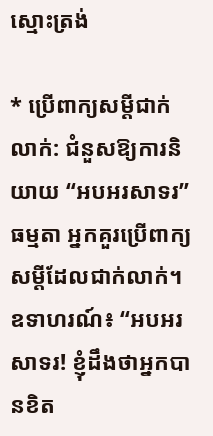ស្មោះត្រង់

* ប្រើពាក្យសម្តីជាក់លាក់: ជំនួសឱ្យការនិយាយ “អបអរសាទរ” ធម្មតា អ្នកគួរប្រើពាក្យសម្តីដែលជាក់លាក់។ ឧទាហរណ៍៖ “អបអរសាទរ! ខ្ញុំដឹងថាអ្នកបានខិត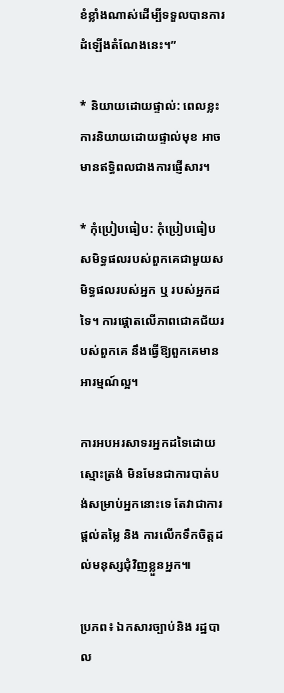ខំខ្លាំងណាស់ដើម្បីទទួលបានការដំឡើងតំណែងនេះ។”

* និយាយដោយផ្ទាល់: ពេលខ្លះការនិយាយដោយផ្ទាល់មុខ អាចមានឥទ្ធិពលជាងការផ្ញើសារ។

* កុំប្រៀបធៀប: កុំប្រៀបធៀបសមិទ្ធផលរបស់ពួកគេជាមួយសមិទ្ធផលរបស់អ្នក ឬ របស់អ្នកដទៃ។ ការផ្តោតលើភាពជោគជ័យរបស់ពួកគេ នឹងធ្វើឱ្យពួកគេមានអារម្មណ៍ល្អ។

ការអបអរសាទរអ្នកដទៃដោយស្មោះត្រង់ មិនមែនជាការបាត់បង់សម្រាប់អ្នកនោះទេ តែវាជាការផ្តល់តម្លៃ និង ការលើកទឹកចិត្តដល់មនុស្សជុំវិញខ្លួនអ្នក៕

ប្រភព៖ ឯកសារច្បាប់និង រដ្ឋបាល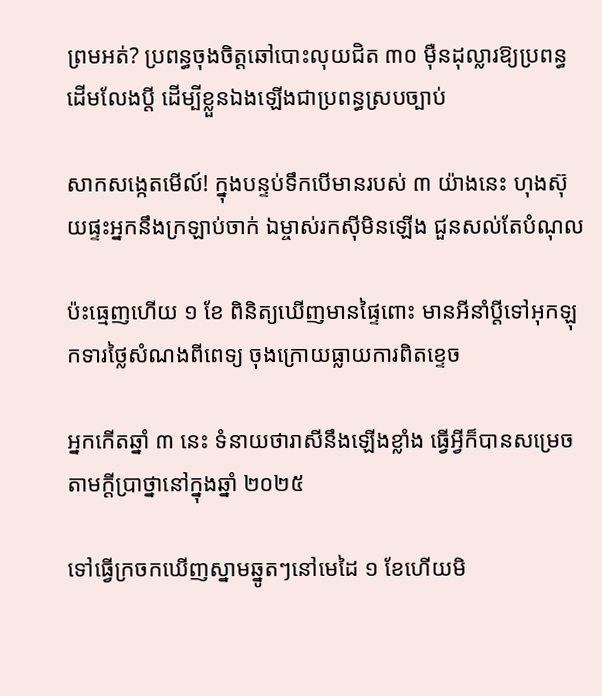ព្រមអត់? ប្រពន្ធចុងចិត្តឆៅបោះលុយជិត ៣០ ម៉ឺនដុល្លារឱ្យប្រពន្ធដើមលែងប្តី ដើម្បីខ្លួនឯងឡើងជាប្រពន្ធស្របច្បាប់

សាកសង្កេតមើល៍! ក្នុងបន្ទប់ទឹកបើមានរបស់ ៣ យ៉ាងនេះ ហុងស៊ុយផ្ទះអ្នកនឹងក្រឡាប់ចាក់ ឯម្ចាស់រកស៊ីមិនឡើង ជួនសល់តែបំណុល

ប៉ះធ្មេញហើយ ១ ខែ ពិនិត្យឃើញមានផ្ទៃពោះ មានអីនាំប្ដីទៅអុកឡុកទារថ្លៃសំណងពីពេទ្យ ចុងក្រោយធ្លាយការពិតខ្ទេច

អ្នកកើតឆ្នាំ ៣ នេះ ទំនាយថារាសីនឹងឡើងខ្លាំង ធ្វើអ្វីក៏បានសម្រេចតាមក្ដីប្រាថ្នានៅក្នុងឆ្នាំ ២០២៥

ទៅធ្វើក្រចកឃើញស្នាមឆ្នូតៗនៅមេដៃ ១ ខែហើយមិ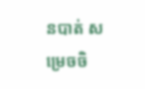នបាត់ សម្រេចចិ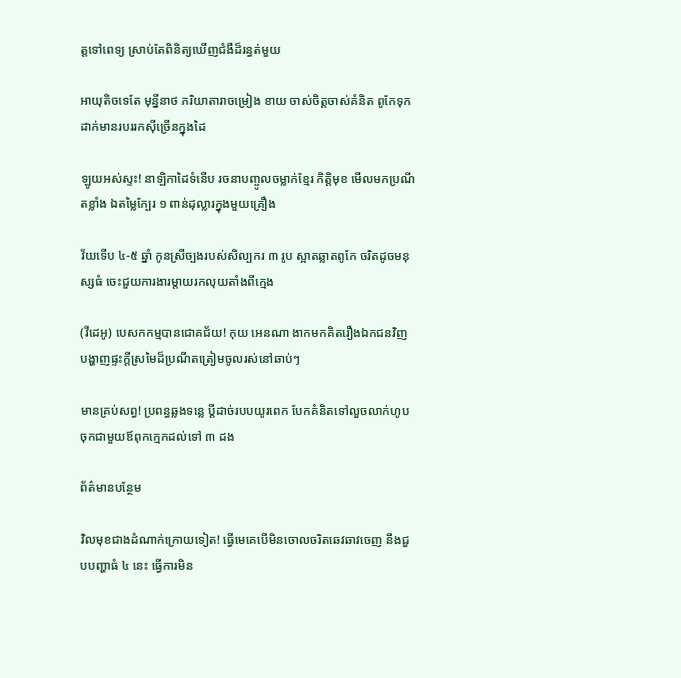ត្តទៅពេទ្យ ស្រាប់តែពិនិត្យឃើញជំងឺដ៏រន្ធត់មួយ

អាយុតិចទេតែ មុន្នីនាថ ភរិយាតារាចម្រៀង ខាយ ចាស់ចិត្តចាស់គំនិត ពូកែទុកដាក់មានរបររកស៊ីច្រើនក្នុងដៃ

ឡូយអស់ស្ទះ! នាឡិកាដៃទំនើប រចនាបញ្ចូលចម្លាក់ខ្មែរ កិត្តិមុខ មើលមកប្រណីតខ្លាំង ឯតម្លៃក្បែរ ១ ពាន់ដុល្លារក្នុងមួយគ្រឿង

វ័យទើប ៤-៥ ឆ្នាំ កូនស្រីច្បងរបស់សិល្បករ ៣ រូប ស្អាតឆ្លាតពូកែ ចរិតដូចមនុស្សធំ ចេះជួយការងារម្តាយរកលុយតាំងពីក្មេង

(វីដេអូ) បេសកកម្មបានជោគជ័យ! កុយ អេនណា ងាកមកគិតរឿងឯកជនវិញ បង្ហាញផ្ទះក្ដីស្រមៃដ៏ប្រណីតត្រៀមចូលរស់នៅឆាប់ៗ

មានគ្រប់សព្វ! ប្រពន្ធឆ្លងទន្លេ ប្ដីដាច់របបយូរពេក បែកគំនិតទៅលួចលាក់ហូបចុកជាមួយឪពុកក្មេកដល់ទៅ ៣ ដង

ព័ត៌មានបន្ថែម

វិលមុខជាងដំណាក់ក្រោយទៀត! ធ្វើមេគេបើមិនចោលចរិតឆេវឆាវចេញ នឹងជួបបញ្ហាធំ ៤ នេះ ធ្វើការមិន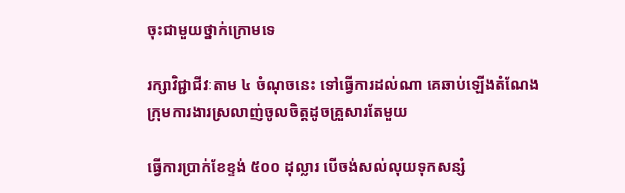ចុះជាមួយថ្នាក់ក្រោមទេ

រក្សាវិជ្ជាជីវៈតាម ៤ ចំណុចនេះ ទៅធ្វើការដល់ណា គេឆាប់ឡើងតំណែង ក្រុមការងារស្រលាញ់ចូលចិត្តដូចគ្រួសារតែមួយ

ធ្វើការប្រាក់ខែខ្ទង់ ៥០០ ដុល្លារ បើចង់សល់លុយទុកសន្សំ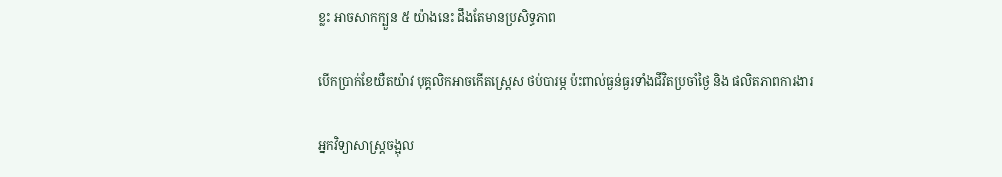ខ្លះ អាចសាកក្បួន ៥ យ៉ាងនេះ ដឹងតែមានប្រសិទ្ធភាព

បើកប្រាក់ខែយឺតយ៉ាវ បុគ្គលិកអាចកើតស្ត្រេស ថប់បារម្ភ ប៉ះពាល់ធ្ងន់ធ្ងរទាំងជីវិតប្រចាំថ្ងៃ និង ផលិតភាពការងារ

អ្នកវិទ្យាសាស្ត្រចង្អុល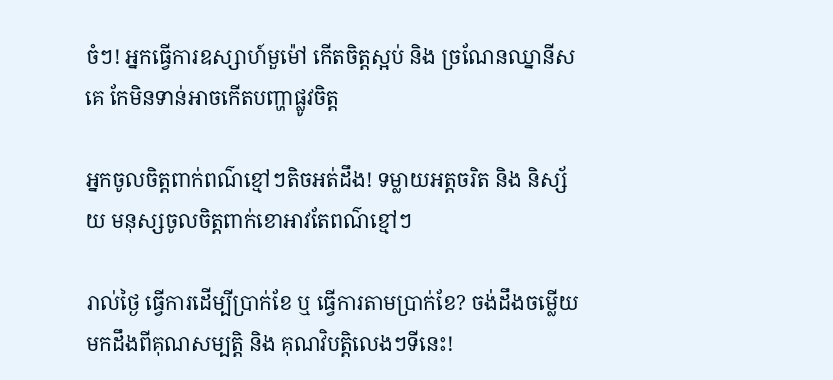ចំៗ! អ្នកធ្វើការឧស្សាហ៍មួម៉ៅ កើតចិត្តស្អប់ និង ច្រណែនឈ្នានីសគេ កែមិនទាន់អាចកើតបញ្ហាផ្លូវចិត្ត

អ្នកចូលចិត្តពាក់ពណ៌ខ្មៅៗតិចអត់ដឹង! ទម្លាយអត្តចរិត និង និស្ស័យ មនុស្សចូលចិត្តពាក់ខោអាវតែពណ៌ខ្មៅៗ

រាល់ថ្ងៃ ធ្វើការដើម្បីប្រាក់ខែ ឬ ធ្វើការតាមប្រាក់ខែ? ចង់ដឹងចម្លើយ មកដឹងពីគុណសម្បត្តិ និង គុណវិបត្តិលេងៗទីនេះ!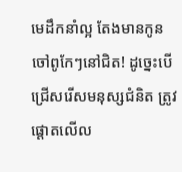មេដឹកនាំល្អ តែងមានកូនចៅពូកែៗនៅជិត! ដូច្នេះបើជ្រើសរើសមនុស្សជំនិត ត្រូវផ្តោតលើល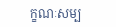ក្ខណៈសម្ប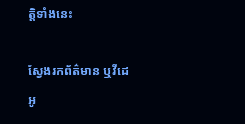ត្តិទាំងនេះ

ស្វែងរកព័ត៌មាន ឬវីដេអូ